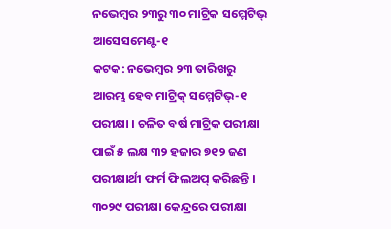ନଭେମ୍ବର ୨୩ରୁ ୩୦ ମାଟ୍ରିକ ସମ୍ମେଟିଭ୍ ଆସେସମେଣ୍ଟ-୧
କଟକ: ନଭେମ୍ବର ୨୩ ତାରିଖରୁ ଆରମ୍ଭ ହେବ ମାଟ୍ରିକ୍ ସମ୍ମେଟିଭ୍-୧ ପରୀକ୍ଷା । ଚଳିତ ବର୍ଷ ମାଟ୍ରିକ ପରୀକ୍ଷା ପାଇଁ ୫ ଲକ୍ଷ ୩୨ ହଜାର ୭୧୨ ଜଣ ପରୀକ୍ଷାର୍ଥୀ ଫର୍ମ ଫିଲଅପ୍ କରିଛନ୍ତି । ୩୦୨୯ ପରୀକ୍ଷା କେନ୍ଦ୍ରରେ ପରୀକ୍ଷା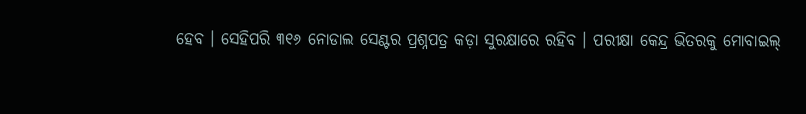ହେବ । ସେହିପରି ୩୧୬ ନୋଡାଲ ସେଣ୍ଟର ପ୍ରଶ୍ନପତ୍ର କଡ଼ା ସୁରକ୍ଷାରେ ରହିବ । ପରୀକ୍ଷା କେନ୍ଦ୍ର ଭିତରକୁ ମୋବାଇଲ୍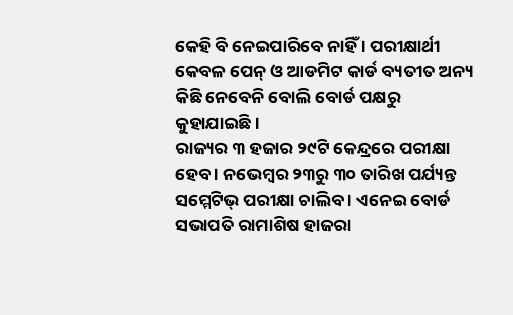କେହି ବି ନେଇପାରିବେ ନାହିଁ । ପରୀକ୍ଷାର୍ଥୀ କେବଳ ପେନ୍ ଓ ଆଡମିଟ କାର୍ଡ ବ୍ୟତୀତ ଅନ୍ୟ କିଛି ନେବେନି ବୋଲି ବୋର୍ଡ ପକ୍ଷରୁ କୁହାଯାଇଛି ।
ରାଜ୍ୟର ୩ ହଜାର ୨୯ଟି କେନ୍ଦ୍ରରେ ପରୀକ୍ଷା ହେବ । ନଭେମ୍ବର ୨୩ରୁ ୩୦ ତାରିଖ ପର୍ଯ୍ୟନ୍ତ ସମ୍ମେଟିଭ୍ ପରୀକ୍ଷା ଚାଲିବ । ଏନେଇ ବୋର୍ଡ ସଭାପତି ରାମାଶିଷ ହାଜରା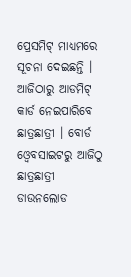ପ୍ରେସମିଟ୍ ମାଧ୍ୟମରେ ସୂଚନା ଦେଇଛନ୍ତି । ଆଜିଠାରୁ ଆଡମିଟ୍ କାର୍ଡ ନେଇପାରିବେ ଛାତ୍ରଛାତ୍ରୀ । ବୋର୍ଡ ଓ୍ବେବସାଇଟରୁ ଆଜିଠୁ ଛାତ୍ରଛାତ୍ରୀ ଡାଉନଲୋଡ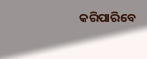କରିପାରିବେ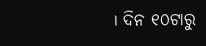। ଦିନ ୧୦ଟାରୁ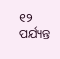୧୨ ପର୍ଯ୍ୟନ୍ତ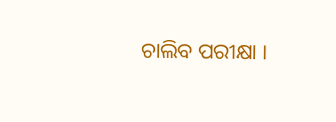ଚାଲିବ ପରୀକ୍ଷା ।